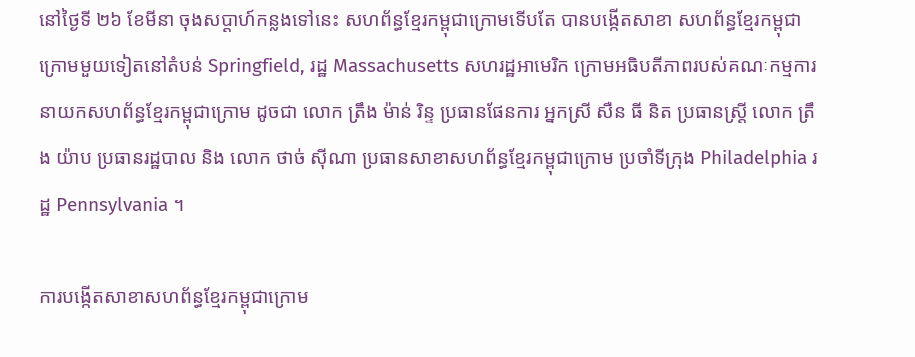នៅថ្ងៃទី ២៦ ខែមីនា ចុងសប្ដាហ៍កន្លងទៅនេះ សហព័ន្ធខ្មែរកម្ពុជាក្រោមទើបតែ បានបង្កើតសាខា សហព័ន្ធខ្មែរកម្ពុជាក្រោមមួយទៀតនៅតំបន់ Springfield, រដ្ឋ Massachusetts សហរដ្ឋអាមេរិក ក្រោមអធិបតីភាពរបស់គណៈកម្មការនាយកសហព័ន្ធខ្មែរកម្ពុជាក្រោម ដូចជា លោក ត្រឹង ម៉ាន់ រិន្ទ ប្រធានផែនការ អ្នកស្រី សឺន ធី និត ប្រធានស្ត្រី លោក ត្រឹង យ៉ាប ប្រធានរដ្ឋបាល និង លោក ថាច់ ស៊ីណា ប្រធានសាខាសហព័ន្ធខ្មែរកម្ពុជាក្រោម ប្រចាំទីក្រុង Philadelphia រដ្ឋ Pennsylvania ។

ការបង្កើតសាខាសហព័ន្ធខ្មែរកម្ពុជាក្រោម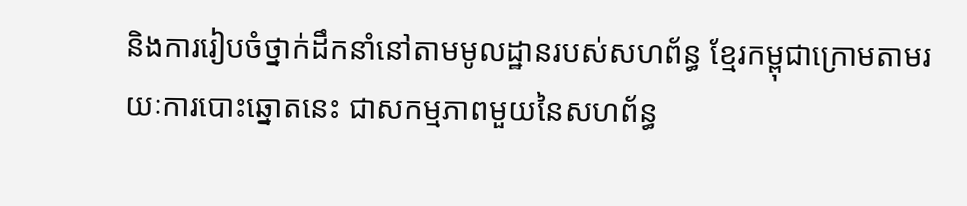និងការរៀបចំថ្នាក់ដឹកនាំនៅតាមមូលដ្ឋានរបស់សហព័ន្ធ ខ្មែរកម្ពុជាក្រោមតាមរយៈការបោះឆ្នោតនេះ ជាសកម្មភាពមួយនៃសហព័ន្ធ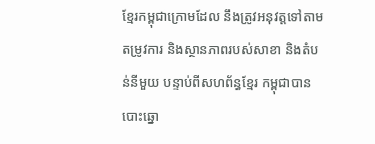ខ្មែរកម្ពុជាក្រោមដែល នឹងត្រូវអនុវត្តទៅតាមតម្រូវការ និងស្ថានភាពរបស់សាខា និងតំបន់នីមួយ បន្ទាប់ពីសហព័ន្ធខ្មែរ កម្ពុជាបានបោះឆ្នោ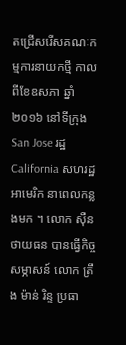តជ្រើសរើសគណៈកម្មការនាយកថ្មី កាលពីខែឧសភា ឆ្នាំ ២០១៦ នៅទីក្រុង San Jose រដ្ឋ California សហរដ្ឋអាមេរិក នាពេលកន្លងមក ។ លោក ស៊ឺន ថាយធន បានធ្វើកិច្ចសម្ភាសន៍ លោក ត្រឹង ម៉ាន់ រិន្ទ ប្រធា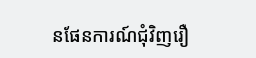នផែនការណ៍ជុំវិញរឿ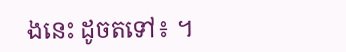ងនេះ ដូចតទៅ៖ ។